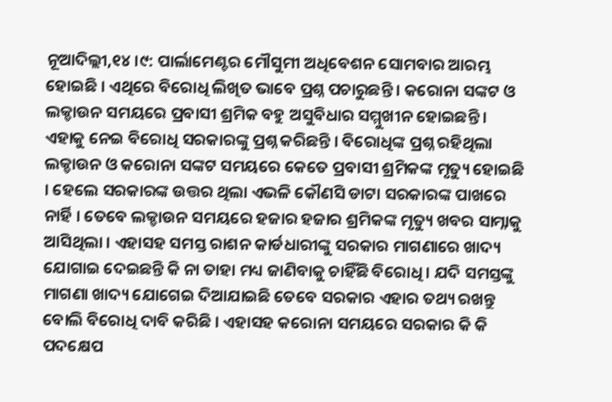ନୂଆଦିଲ୍ଲୀ,୧୪ ।୯: ପାର୍ଲାମେଣ୍ଟର ମୌସୁମୀ ଅଧିବେଶନ ସୋମବାର ଆରମ୍ଭ ହୋଇଛି । ଏଥିରେ ବିରୋଧି ଲିଖିତ ଭାବେ ପ୍ରଶ୍ନ ପଚାରୁଛନ୍ତି । କରୋନା ସଙ୍କଟ ଓ ଲକ୍ଡାଉନ ସମୟରେ ପ୍ରବାସୀ ଶ୍ରମିକ ବହୁ ଅସୁବିଧାର ସମ୍ମୁଖୀନ ହୋଇଛନ୍ତି । ଏହାକୁ ନେଇ ବିରୋଧି ସରକାରଙ୍କୁ ପ୍ରଶ୍ନ କରିଛନ୍ତି । ବିରୋଧିଙ୍କ ପ୍ରଶ୍ନ ରହିଥିଲା ଲକ୍ଡାଉନ ଓ କରୋନା ସଙ୍କଟ ସମୟରେ କେତେ ପ୍ରବାସୀ ଶ୍ରମିକଙ୍କ ମୃତ୍ୟୁ ହୋଇଛି । ହେଲେ ସରକାରଙ୍କ ଉତ୍ତର ଥିଲା ଏଭଳି କୌଣସି ଡାଟା ସରକାରଙ୍କ ପାଖରେ ନାର୍ହି । ତେବେ ଲକ୍ଡାଉନ ସମୟରେ ହଜାର ହଜାର ଶ୍ରମିକଙ୍କ ମୃତ୍ୟୁ ଖବର ସାମ୍ନାକୁ ଆସିଥିଲା । ଏହାସହ ସମସ୍ତ ରାଶନ କାର୍ଡଧାରୀଙ୍କୁ ସରକାର ମାଗଣାରେ ଖାଦ୍ୟ ଯୋଗାଇ ଦେଇଛନ୍ତି କି ନା ତାହା ମଧ୍ୟ ଜାଣିବାକୁ ଚାହିଁଛି ବିରୋଧି । ଯଦି ସମସ୍ତଙ୍କୁ ମାଗଣା ଖାଦ୍ୟ ଯୋଗେଇ ଦିଆଯାଇଛି ତେବେ ସରକାର ଏହାର ତଥ୍ୟ ରଖନ୍ତୁ ବୋଲି ବିରୋଧି ଦାବି କରିଛି । ଏହାସହ କରୋନା ସମୟରେ ସରକାର କି କି ପଦକ୍ଷେପ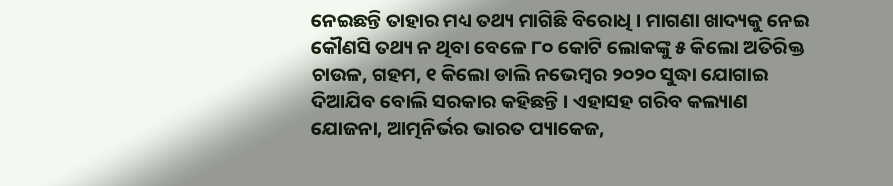ନେଇଛନ୍ତି ତାହାର ମଧ୍ୟ ତଥ୍ୟ ମାଗିଛି ବିରୋଧି । ମାଗଣା ଖାଦ୍ୟକୁ ନେଇ କୌଣସି ତଥ୍ୟ ନ ଥିବା ବେଳେ ୮୦ କୋଟି ଲୋକଙ୍କୁ ୫ କିଲୋ ଅତିରିକ୍ତ ଚାଉଳ, ଗହମ, ୧ କିଲୋ ଡାଲି ନଭେମ୍ବର ୨୦୨୦ ସୁଦ୍ଧା ଯୋଗାଇ ଦିଆଯିବ ବୋଲି ସରକାର କହିଛନ୍ତି । ଏହାସହ ଗରିବ କଲ୍ୟାଣ ଯୋଜନା, ଆତ୍ମନିର୍ଭର ଭାରତ ପ୍ୟାକେଜ,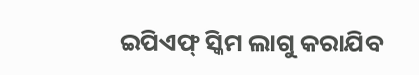ଇପିଏଫ୍ ସ୍କିମ ଲାଗୁ କରାଯିବ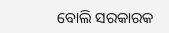ବୋଲି ସରକାରକ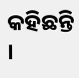କହିଛନ୍ତି ।